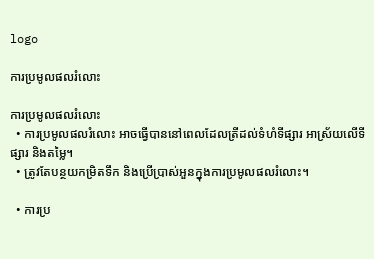logo

ការប្រមូលផលរំលោះ

ការប្រមូលផលរំលោះ
  • ការប្រមូលផលរំលោះ អាចធ្វើបាននៅពេលដែលត្រីដល់ទំហំទីផ្សារ អាស្រ័យលើទីផ្សារ និងតម្លៃ។
  • ត្រូវតែបន្ថយកម្រិតទឹក និងប្រើប្រាស់អួនក្នុងការប្រមូលផលរំលោះ។

  • ការប្រ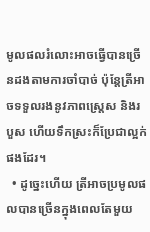មូលផលរំលោះអាចធ្វើបានច្រើនដងតាមការចាំបាច់ ប៉ុន្តែត្រីអាចទទួលរងនូវភាពស្ត្រេស និងរបួស ហើយទឹកស្រះក៏ប្រែជាល្អក់ផងដែរ។
  • ដូច្នេះហើយ ត្រីអាចប្រមូលផលបានច្រើនក្នុងពេលតែមួយ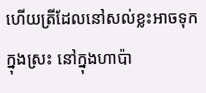ហើយត្រីដែលនៅសល់ខ្លះអាចទុកក្នុងស្រះ នៅក្នុងហាប៉ា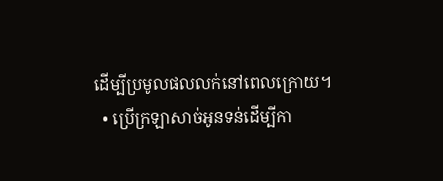ដើម្បីប្រមូលផលលក់នៅពេលក្រោយ។
  • ប្រើក្រឡាសាច់អូនទន់ដើម្បីកា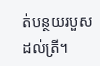ត់បន្ថយរបួសដល់ត្រី។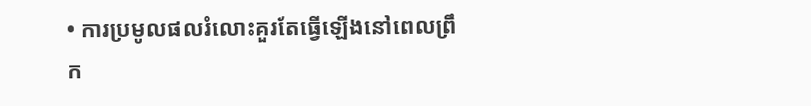• ការប្រមូលផលរំលោះគួរតែធ្វើឡើងនៅពេលព្រឹក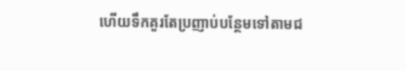ហើយទឹកគួរតែប្រញាប់បន្ថែមទៅតាមជ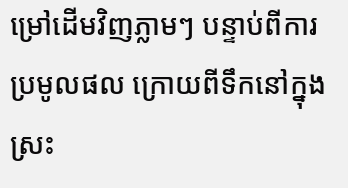ម្រៅដើមវិញភ្លាមៗ បន្ទាប់ពីការប្រមូលផល ក្រោយពីទឹកនៅក្នុងស្រះ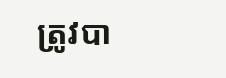ត្រូវបា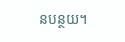នបន្ថយ។